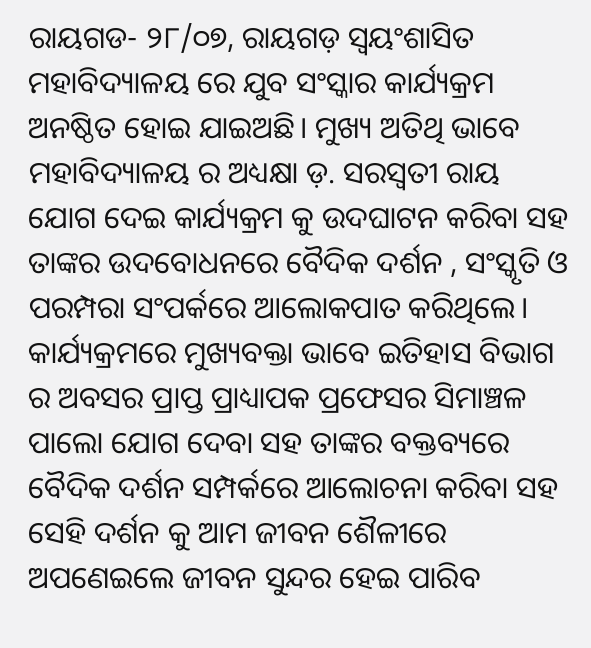ରାୟଗଡ- ୨୮/୦୭, ରାୟଗଡ଼ ସ୍ଵୟଂଶାସିତ ମହାବିଦ୍ୟାଳୟ ରେ ଯୁବ ସଂସ୍କାର କାର୍ଯ୍ୟକ୍ରମ ଅନଷ୍ଠିତ ହୋଇ ଯାଇଅଛି। ମୁଖ୍ୟ ଅତିଥି ଭାବେ ମହାବିଦ୍ୟାଳୟ ର ଅଧ୍ୟକ୍ଷା ଡ଼. ସରସ୍ଵତୀ ରାୟ ଯୋଗ ଦେଇ କାର୍ଯ୍ୟକ୍ରମ କୁ ଉଦଘାଟନ କରିବା ସହ ତାଙ୍କର ଉଦବୋଧନରେ ବୈଦିକ ଦର୍ଶନ , ସଂସ୍କୃତି ଓ ପରମ୍ପରା ସଂପର୍କରେ ଆଲୋକପାତ କରିଥିଲେ। କାର୍ଯ୍ୟକ୍ରମରେ ମୁଖ୍ୟବକ୍ତା ଭାବେ ଇତିହାସ ବିଭାଗ ର ଅବସର ପ୍ରାପ୍ତ ପ୍ରାଧ୍ୟାପକ ପ୍ରଫେସର ସିମାଞ୍ଚଳ ପାଲୋ ଯୋଗ ଦେବା ସହ ତାଙ୍କର ବକ୍ତବ୍ୟରେ ବୈଦିକ ଦର୍ଶନ ସମ୍ପର୍କରେ ଆଲୋଚନା କରିବା ସହ ସେହି ଦର୍ଶନ କୁ ଆମ ଜୀବନ ଶୈଳୀରେ ଅପଣେଇଲେ ଜୀବନ ସୁନ୍ଦର ହେଇ ପାରିବ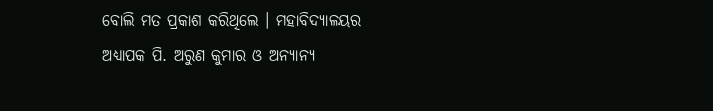ବୋଲି ମତ ପ୍ରକାଶ କରିଥିଲେ । ମହାବିଦ୍ୟାଳୟର ଅଧ୍ୟାପକ ପି. ଅରୁଣ କୁମାର ଓ ଅନ୍ୟାନ୍ୟ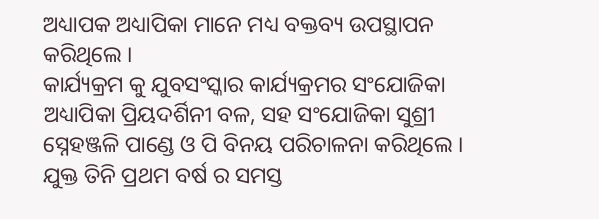ଅଧ୍ୟାପକ ଅଧ୍ୟାପିକା ମାନେ ମଧ୍ୟ ବକ୍ତବ୍ୟ ଉପସ୍ଥାପନ କରିଥିଲେ ।
କାର୍ଯ୍ୟକ୍ରମ କୁ ଯୁବସଂସ୍କାର କାର୍ଯ୍ୟକ୍ରମର ସଂଯୋଜିକା ଅଧ୍ୟାପିକା ପ୍ରିୟଦର୍ଶିନୀ ବଳ, ସହ ସଂଯୋଜିକା ସୁଶ୍ରୀ ସ୍ନେହଞ୍ଜଳି ପାଣ୍ଡେ ଓ ପି ବିନୟ ପରିଚାଳନା କରିଥିଲେ । ଯୁକ୍ତ ତିନି ପ୍ରଥମ ବର୍ଷ ର ସମସ୍ତ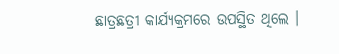ଛାତ୍ରଛତ୍ରୀ କାର୍ଯ୍ୟକ୍ରମରେ ଉପସ୍ଥିତ ଥିଲେ ।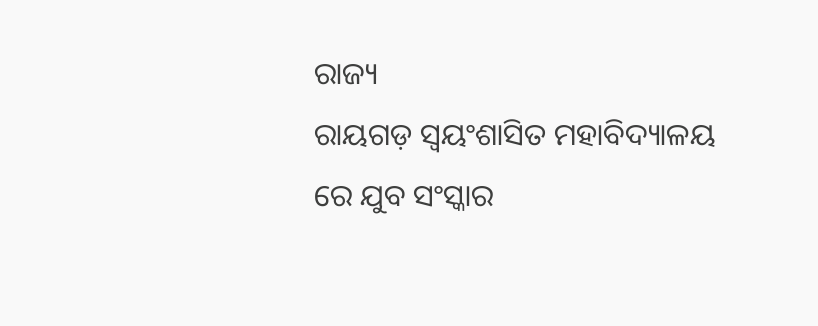ରାଜ୍ୟ
ରାୟଗଡ଼ ସ୍ଵୟଂଶାସିତ ମହାବିଦ୍ୟାଳୟ ରେ ଯୁବ ସଂସ୍କାର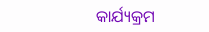କାର୍ଯ୍ୟକ୍ରମ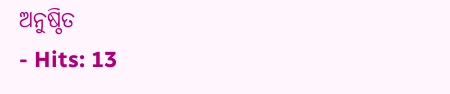ଅନୁଷ୍ଠିତ
- Hits: 13